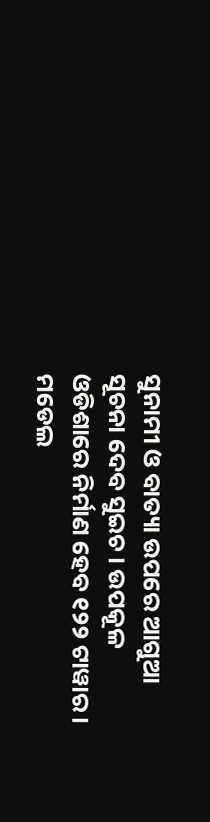ସୁନାମୀ ଓ ବାତ୍ୟା ଉପରେ ଆଗୁଆ ସୂଚନା ଦେବ ସୁଇଚ । ଉପକୂଳ ଓଡିଶାରେ ନିର୍ମାଣ ହେବ ୧୨୨ ଟାୱାର । ମଡେଲ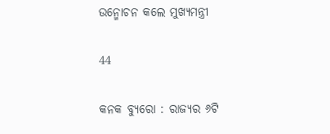ଉନ୍ମୋଚନ କଲେ ମୁଖ୍ୟମନ୍ତ୍ରୀ

44

କନକ ବ୍ୟୁରୋ : ରାଜ୍ୟର ୬ଟି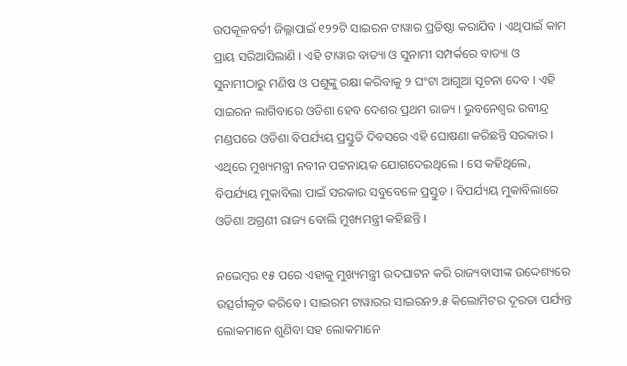ଉପକୂଳବର୍ତୀ ଜିଲ୍ଲାପାଇଁ ୧୨୨ଟି ସାଇରନ ଟାୱାର ପ୍ରତିଷ୍ଠା କରାଯିବ । ଏଥିପାଇଁ କାମ ପ୍ରାୟ ସରିଆସିଲାଣି । ଏହି ଟାୱାର ବାତ୍ୟା ଓ ସୁନାମୀ ସମ୍ପର୍କରେ ବାତ୍ୟା ଓ ସୁନାମୀଠାରୁ ମଣିଷ ଓ ପଶୁଙ୍କୁ ରକ୍ଷା କରିବାକୁ ୨ ଘଂଟା ଆଗୁଆ ସୂଚନା ଦେବ । ଏହି ସାଇରନ ଲାଗିବାରେ ଓଡିଶା ହେବ ଦେଶର ପ୍ରଥମ ରାଜ୍ୟ । ଭୁବନେଶ୍ୱର ରବୀନ୍ଦ୍ର ମଣ୍ଡପରେ ଓଡିଶା ବିପର୍ଯ୍ୟୟ ପ୍ରସ୍ତୁତି ଦିବସରେ ଏହି ଘୋଷଣା କରିଛନ୍ତି ସରକାର । ଏଥିରେ ମୁଖ୍ୟମନ୍ତ୍ରୀ ନବୀନ ପଟ୍ଟନାୟକ ଯୋଗଦେଇଥିଲେ । ସେ କହିଥିଲେ, ବିପର୍ଯ୍ୟୟ ମୁକାବିଲା ପାଇଁ ସରକାର ସବୁବେଳେ ପ୍ରସ୍ତୁତ । ବିପର୍ଯ୍ୟୟ ମୁକାବିଲାରେ ଓଡିଶା ଅଗ୍ରଣୀ ରାଜ୍ୟ ବୋଲି ମୁଖ୍ୟମନ୍ତ୍ରୀ କହିଛନ୍ତି ।

ନଭେମ୍ବର ୧୫ ପରେ ଏହାକୁ ମୁଖ୍ୟମନ୍ତ୍ରୀ ଉଦଘାଟନ କରି ରାଜ୍ୟବାସୀଙ୍କ ଉଦ୍ଦେଶ୍ୟରେ ଉତ୍ସର୍ଗୀକୃତ କରିବେ । ସାଇରମ ଟାୱାରର ସାଇରନ୨.୫ କିଲୋମିଟର ଦୂରତା ପର୍ଯ୍ୟନ୍ତ ଲୋକମାନେ ଶୁଣିବା ସହ ଲୋକମାନେ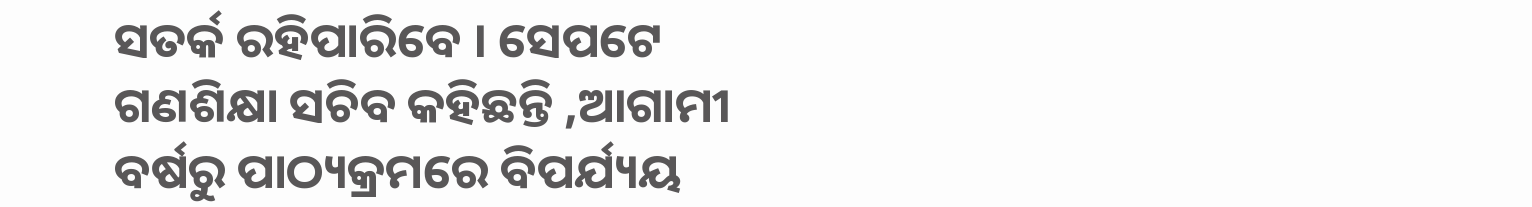ସତର୍କ ରହିପାରିବେ । ସେପଟେ ଗଣଶିକ୍ଷା ସଚିବ କହିଛନ୍ତି ,ଆଗାମୀ ବର୍ଷରୁ ପାଠ୍ୟକ୍ରମରେ ବିପର୍ଯ୍ୟୟ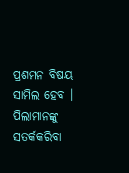ପ୍ରଶମନ ବିଷୟ ସାମିଲ ହେବ । ପିଲାମାନଙ୍କୁ ସତର୍କକରିବା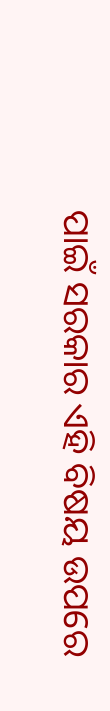ପାଇଁ ସରକାର ଏହି ବିଷୟ ଉପରେ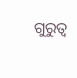ଗୁରୁତ୍ୱ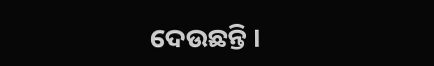ଦେଉଛନ୍ତି ।